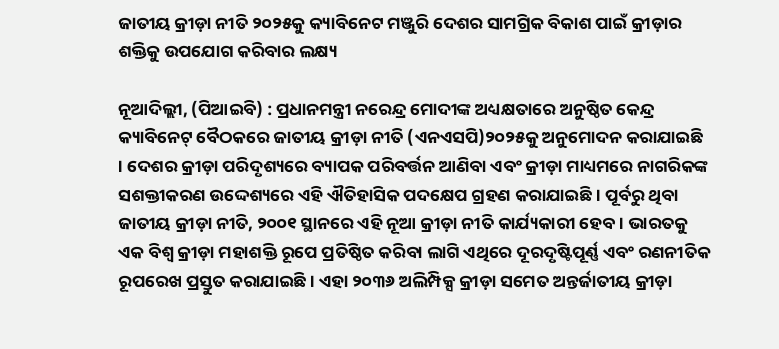ଜାତୀୟ କ୍ରୀଡ଼ା ନୀତି ୨୦୨୫କୁ କ୍ୟାବିନେଟ ମଞ୍ଜୁରି ଦେଶର ସାମଗ୍ରିକ ବିକାଶ ପାଇଁ କ୍ରୀଡ଼ାର ଶକ୍ତିକୁ ଉପଯୋଗ କରିବାର ଲକ୍ଷ୍ୟ

ନୂଆଦିଲ୍ଲୀ, (ପିଆଇବି) : ପ୍ରଧାନମନ୍ତ୍ରୀ ନରେନ୍ଦ୍ର ମୋଦୀଙ୍କ ଅଧ୍ୟକ୍ଷତାରେ ଅନୁଷ୍ଠିତ କେନ୍ଦ୍ର କ୍ୟାବିନେଟ୍ ବୈଠକରେ ଜାତୀୟ କ୍ରୀଡ଼ା ନୀତି (ଏନଏସପି)୨୦୨୫କୁ ଅନୁମୋଦନ କରାଯାଇଛି । ଦେଶର କ୍ରୀଡ଼ା ପରିଦୃଶ୍ୟରେ ବ୍ୟାପକ ପରିବର୍ତ୍ତନ ଆଣିବା ଏବଂ କ୍ରୀଡ଼ା ମାଧ୍ୟମରେ ନାଗରିକଙ୍କ ସଶକ୍ତୀକରଣ ଉଦ୍ଦେଶ୍ୟରେ ଏହି ଐତିହାସିକ ପଦକ୍ଷେପ ଗ୍ରହଣ କରାଯାଇଛି । ପୂର୍ବରୁ ଥିବା ଜାତୀୟ କ୍ରୀଡ଼ା ନୀତି, ୨୦୦୧ ସ୍ଥାନରେ ଏହି ନୂଆ କ୍ରୀଡ଼ା ନୀତି କାର୍ଯ୍ୟକାରୀ ହେବ । ଭାରତକୁ ଏକ ବିଶ୍ୱ କ୍ରୀଡ଼ା ମହାଶକ୍ତି ରୂପେ ପ୍ରତିଷ୍ଠିତ କରିବା ଲାଗି ଏଥିରେ ଦୂରଦୃଷ୍ଟିପୂର୍ଣ୍ଣ ଏବଂ ରଣନୀତିକ ରୂପରେଖ ପ୍ରସ୍ତୁତ କରାଯାଇଛି । ଏହା ୨୦୩୬ ଅଲିମ୍ପିକ୍ସ କ୍ରୀଡ଼ା ସମେତ ଅନ୍ତର୍ଜାତୀୟ କ୍ରୀଡ଼ା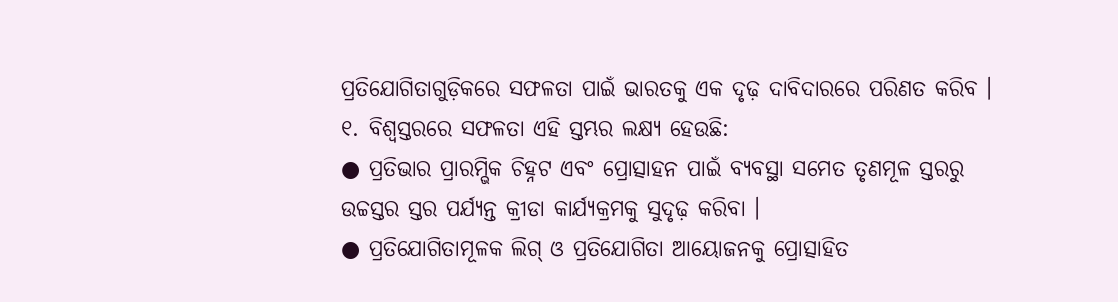ପ୍ରତିଯୋଗିତାଗୁଡ଼ିକରେ ସଫଳତା ପାଇଁ ଭାରତକୁ ଏକ ଦୃଢ଼ ଦାବିଦାରରେ ପରିଣତ କରିବ ।
୧. ବିଶ୍ୱସ୍ତରରେ ସଫଳତା ଏହି ସ୍ତମ୍ଭର ଲକ୍ଷ୍ୟ ହେଉଛି:
● ପ୍ରତିଭାର ପ୍ରାରମ୍ଭିକ ଚିହ୍ନଟ ଏବଂ ପ୍ରୋତ୍ସାହନ ପାଇଁ ବ୍ୟବସ୍ଥା ସମେତ ତୃଣମୂଳ ସ୍ତରରୁ ଉଚ୍ଚସ୍ତର ସ୍ତର ପର୍ଯ୍ୟନ୍ତ କ୍ରୀଡା କାର୍ଯ୍ୟକ୍ରମକୁ ସୁଦୃଢ଼ କରିବା ।
● ପ୍ରତିଯୋଗିତାମୂଳକ ଲିଗ୍ ଓ ପ୍ରତିଯୋଗିତା ଆୟୋଜନକୁ ପ୍ରୋତ୍ସାହିତ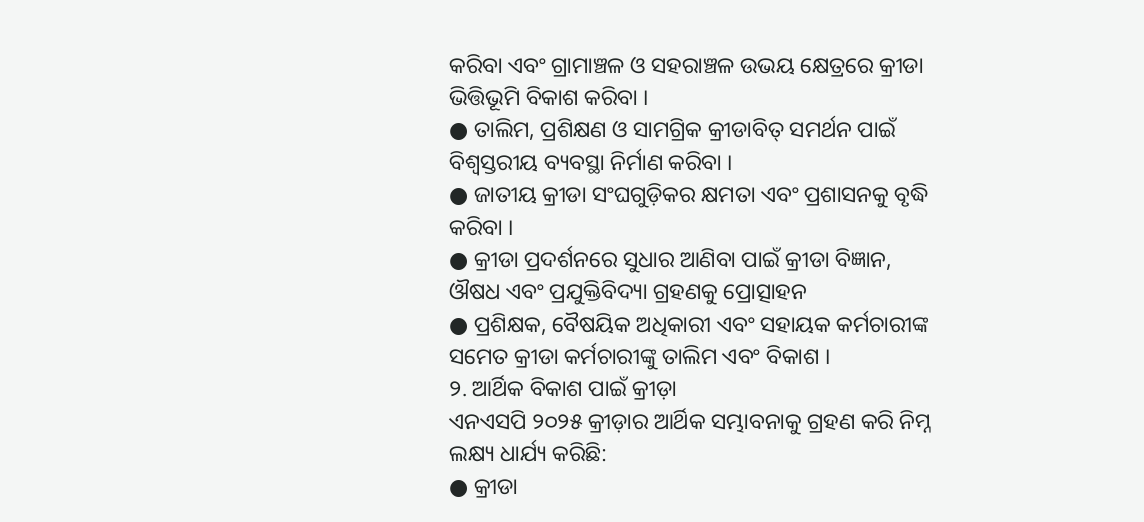କରିବା ଏବଂ ଗ୍ରାମାଞ୍ଚଳ ଓ ସହରାଞ୍ଚଳ ଉଭୟ କ୍ଷେତ୍ରରେ କ୍ରୀଡା ଭିତ୍ତିଭୂମି ବିକାଶ କରିବା ।
● ତାଲିମ, ପ୍ରଶିକ୍ଷଣ ଓ ସାମଗ୍ରିକ କ୍ରୀଡାବିତ୍ ସମର୍ଥନ ପାଇଁ ବିଶ୍ୱସ୍ତରୀୟ ବ୍ୟବସ୍ଥା ନିର୍ମାଣ କରିବା ।
● ଜାତୀୟ କ୍ରୀଡା ସଂଘଗୁଡ଼ିକର କ୍ଷମତା ଏବଂ ପ୍ରଶାସନକୁ ବୃଦ୍ଧି କରିବା ।
● କ୍ରୀଡା ପ୍ରଦର୍ଶନରେ ସୁଧାର ଆଣିବା ପାଇଁ କ୍ରୀଡା ବିଜ୍ଞାନ, ଔଷଧ ଏବଂ ପ୍ରଯୁକ୍ତିବିଦ୍ୟା ଗ୍ରହଣକୁ ପ୍ରୋତ୍ସାହନ
● ପ୍ରଶିକ୍ଷକ, ବୈଷୟିକ ଅଧିକାରୀ ଏବଂ ସହାୟକ କର୍ମଚାରୀଙ୍କ ସମେତ କ୍ରୀଡା କର୍ମଚାରୀଙ୍କୁ ତାଲିମ ଏବଂ ବିକାଶ ।
୨. ଆର୍ଥିକ ବିକାଶ ପାଇଁ କ୍ରୀଡ଼ା
ଏନଏସପି ୨୦୨୫ କ୍ରୀଡ଼ାର ଆର୍ଥିକ ସମ୍ଭାବନାକୁ ଗ୍ରହଣ କରି ନିମ୍ନ ଲକ୍ଷ୍ୟ ଧାର୍ଯ୍ୟ କରିଛି:
● କ୍ରୀଡା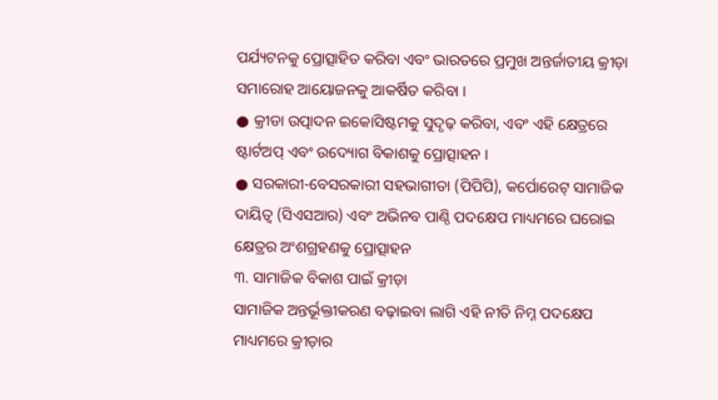ପର୍ଯ୍ୟଟନକୁ ପ୍ରୋତ୍ସାହିତ କରିବା ଏବଂ ଭାରତରେ ପ୍ରମୁଖ ଅନ୍ତର୍ଜାତୀୟ କ୍ରୀଡ଼ା ସମାରୋହ ଆୟୋଜନକୁ ଆକର୍ଷିତ କରିବା ।
● କ୍ରୀଡା ଉତ୍ପାଦନ ଇକୋସିଷ୍ଟମକୁ ସୁଦୃଢ଼ କରିବା, ଏବଂ ଏହି କ୍ଷେତ୍ରରେ ଷ୍ଟାର୍ଟଅପ୍ ଏବଂ ଉଦ୍ୟୋଗ ବିକାଶକୁ ପ୍ରୋତ୍ସାହନ ।
● ସରକାରୀ-ବେସରକାରୀ ସହଭାଗୀତା (ପିପିପି), କର୍ପୋରେଟ୍ ସାମାଜିକ ଦାୟିତ୍ୱ (ସିଏସଆର) ଏବଂ ଅଭିନବ ପାଣ୍ଠି ପଦକ୍ଷେପ ମାଧ୍ୟମରେ ଘରୋଇ କ୍ଷେତ୍ରର ଅଂଶଗ୍ରହଣକୁ ପ୍ରୋତ୍ସାହନ
୩. ସାମାଜିକ ବିକାଶ ପାଇଁ କ୍ରୀଡ଼ା
ସାମାଜିକ ଅନ୍ତର୍ଭୂକ୍ତୀକରଣ ବଢ଼ାଇବା ଲାଗି ଏହି ନୀତି ନିମ୍ନ ପଦକ୍ଷେପ ମାଧ୍ୟମରେ କ୍ରୀଡ଼ାର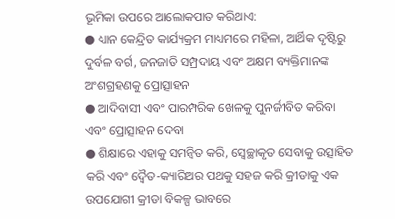ଭୂମିକା ଉପରେ ଆଲୋକପାତ କରିଥାଏ:
● ଧ୍ୟାନ କେନ୍ଦ୍ରିତ କାର୍ଯ୍ୟକ୍ରମ ମାଧ୍ୟମରେ ମହିଳା, ଆର୍ଥିକ ଦୃଷ୍ଟିରୁ ଦୁର୍ବଳ ବର୍ଗ, ଜନଜାତି ସମ୍ପ୍ରଦାୟ ଏବଂ ଅକ୍ଷମ ବ୍ୟକ୍ତିମାନଙ୍କ ଅଂଶଗ୍ରହଣକୁ ପ୍ରୋତ୍ସାହନ
● ଆଦିବାସୀ ଏବଂ ପାରମ୍ପରିକ ଖେଳକୁ ପୁନର୍ଜୀବିତ କରିବା ଏବଂ ପ୍ରୋତ୍ସାହନ ଦେବା
● ଶିକ୍ଷାରେ ଏହାକୁ ସମନ୍ୱିତ କରି, ସ୍ୱେଚ୍ଛାକୃତ ସେବାକୁ ଉତ୍ସାହିତ କରି ଏବଂ ଦ୍ୱୈତ-କ୍ୟାରିଅର ପଥକୁ ସହଜ କରି କ୍ରୀଡାକୁ ଏକ ଉପଯୋଗୀ କ୍ରୀଡା ବିକଳ୍ପ ଭାବରେ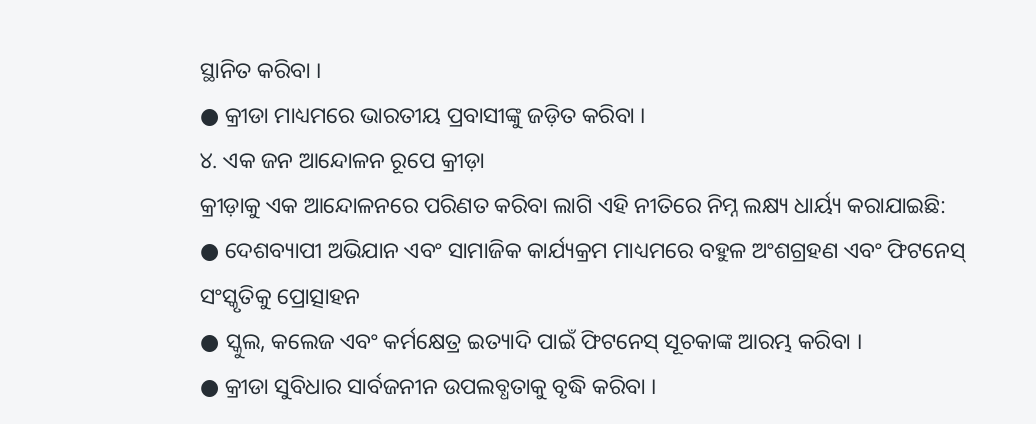ସ୍ଥାନିତ କରିବା ।
● କ୍ରୀଡା ମାଧ୍ୟମରେ ଭାରତୀୟ ପ୍ରବାସୀଙ୍କୁ ଜଡ଼ିତ କରିବା ।
୪. ଏକ ଜନ ଆନ୍ଦୋଳନ ରୂପେ କ୍ରୀଡ଼ା
କ୍ରୀଡ଼ାକୁ ଏକ ଆନ୍ଦୋଳନରେ ପରିଣତ କରିବା ଲାଗି ଏହି ନୀତିରେ ନିମ୍ନ ଲକ୍ଷ୍ୟ ଧାର୍ୟ୍ୟ କରାଯାଇଛି:
● ଦେଶବ୍ୟାପୀ ଅଭିଯାନ ଏବଂ ସାମାଜିକ କାର୍ଯ୍ୟକ୍ରମ ମାଧ୍ୟମରେ ବହୁଳ ଅଂଶଗ୍ରହଣ ଏବଂ ଫିଟନେସ୍ ସଂସ୍କୃତିକୁ ପ୍ରୋତ୍ସାହନ
● ସ୍କୁଲ, କଲେଜ ଏବଂ କର୍ମକ୍ଷେତ୍ର ଇତ୍ୟାଦି ପାଇଁ ଫିଟନେସ୍ ସୂଚକାଙ୍କ ଆରମ୍ଭ କରିବା ।
● କ୍ରୀଡା ସୁବିଧାର ସାର୍ବଜନୀନ ଉପଲବ୍ଧତାକୁ ବୃଦ୍ଧି କରିବା ।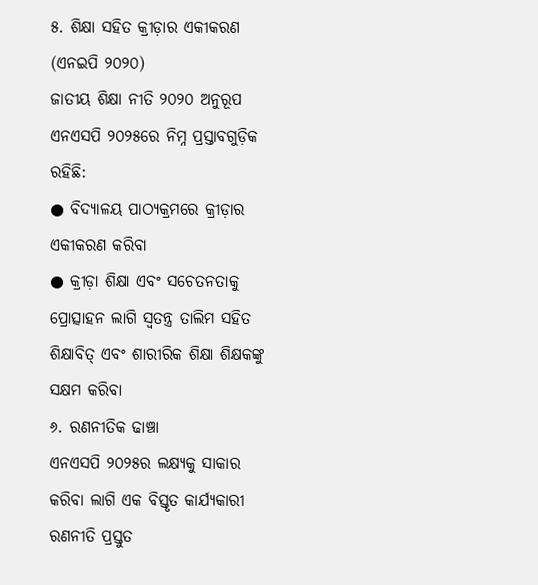୫. ଶିକ୍ଷା ସହିତ କ୍ରୀଡ଼ାର ଏକୀକରଣ (ଏନଇପି ୨୦୨୦)
ଜାତୀୟ ଶିକ୍ଷା ନୀତି ୨୦୨୦ ଅନୁରୂପ ଏନଏସପି ୨୦୨୫ରେ ନିମ୍ନ ପ୍ରସ୍ତାବଗୁଡ଼ିକ ରହିଛି:
● ବିଦ୍ୟାଳୟ ପାଠ୍ୟକ୍ରମରେ କ୍ରୀଡ଼ାର ଏକୀକରଣ କରିବା
● କ୍ରୀଡ଼ା ଶିକ୍ଷା ଏବଂ ସଚେତନତାକୁ ପ୍ରୋତ୍ସାହନ ଲାଗି ସ୍ୱତନ୍ତ୍ର ତାଲିମ ସହିତ ଶିକ୍ଷାବିତ୍ ଏବଂ ଶାରୀରିକ ଶିକ୍ଷା ଶିକ୍ଷକଙ୍କୁ ସକ୍ଷମ କରିବା
୬. ରଣନୀତିକ ଢାଞ୍ଚା
ଏନଏସପି ୨୦୨୫ର ଲକ୍ଷ୍ୟକୁ ସାକାର କରିବା ଲାଗି ଏକ ବିସ୍ତୃତ କାର୍ଯ୍ୟକାରୀ ରଣନୀତି ପ୍ରସ୍ତୁତ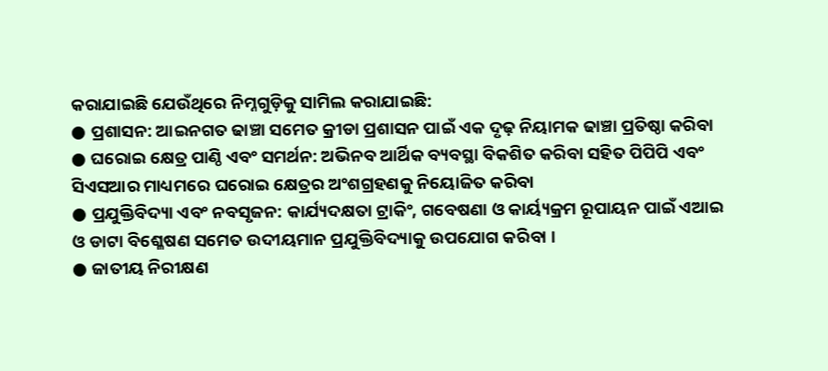କରାଯାଇଛି ଯେଉଁଥିରେ ନିମ୍ନଗୁଡ଼ିକୁ ସାମିଲ କରାଯାଇଛି:
● ପ୍ରଶାସନ: ଆଇନଗତ ଢାଞ୍ଚା ସମେତ କ୍ରୀଡା ପ୍ରଶାସନ ପାଇଁ ଏକ ଦୃଢ଼ ନିୟାମକ ଢାଞ୍ଚା ପ୍ରତିଷ୍ଠା କରିବା
● ଘରୋଇ କ୍ଷେତ୍ର ପାଣ୍ଠି ଏବଂ ସମର୍ଥନ: ଅଭିନବ ଆର୍ଥିକ ବ୍ୟବସ୍ଥା ବିକଶିତ କରିବା ସହିତ ପିପିପି ଏବଂ ସିଏସଆର ମାଧ୍ୟମରେ ଘରୋଇ କ୍ଷେତ୍ରର ଅଂଶଗ୍ରହଣକୁ ନିୟୋଜିତ କରିବା
● ପ୍ରଯୁକ୍ତିବିଦ୍ୟା ଏବଂ ନବସୃଜନ: କାର୍ଯ୍ୟଦକ୍ଷତା ଟ୍ରାକିଂ, ଗବେଷଣା ଓ କାର୍ୟ୍ୟକ୍ରମ ରୂପାୟନ ପାଇଁ ଏଆଇ ଓ ଡାଟା ବିଶ୍ଳେଷଣ ସମେତ ଉଦୀୟମାନ ପ୍ରଯୁକ୍ତିବିଦ୍ୟାକୁ ଉପଯୋଗ କରିବା ।
● ଜାତୀୟ ନିରୀକ୍ଷଣ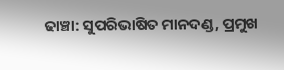ଢାଞ୍ଚା: ସୁପରିଭାଷିତ ମାନଦଣ୍ଡ, ପ୍ରମୁଖ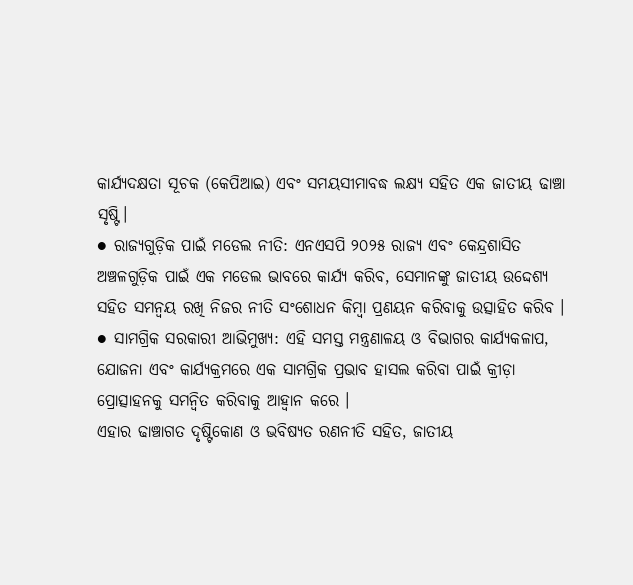କାର୍ଯ୍ୟଦକ୍ଷତା ସୂଚକ (କେପିଆଇ) ଏବଂ ସମୟସୀମାବଦ୍ଧ ଲକ୍ଷ୍ୟ ସହିତ ଏକ ଜାତୀୟ ଢାଞ୍ଚା ସୃଷ୍ଟି।
● ରାଜ୍ୟଗୁଡ଼ିକ ପାଇଁ ମଡେଲ ନୀତି: ଏନଏସପି ୨୦୨୫ ରାଜ୍ୟ ଏବଂ କେନ୍ଦ୍ରଶାସିତ ଅଞ୍ଚଳଗୁଡ଼ିକ ପାଇଁ ଏକ ମଡେଲ ଭାବରେ କାର୍ଯ୍ୟ କରିବ, ସେମାନଙ୍କୁ ଜାତୀୟ ଉଦ୍ଦେଶ୍ୟ ସହିତ ସମନ୍ୱୟ ରଖି ନିଜର ନୀତି ସଂଶୋଧନ କିମ୍ବା ପ୍ରଣୟନ କରିବାକୁ ଉତ୍ସାହିତ କରିବ ।
● ସାମଗ୍ରିକ ସରକାରୀ ଆଭିମୁଖ୍ୟ: ଏହି ସମସ୍ତ ମନ୍ତ୍ରଣାଳୟ ଓ ବିଭାଗର କାର୍ଯ୍ୟକଳାପ, ଯୋଜନା ଏବଂ କାର୍ଯ୍ୟକ୍ରମରେ ଏକ ସାମଗ୍ରିକ ପ୍ରଭାବ ହାସଲ କରିବା ପାଇଁ କ୍ରୀଡ଼ା ପ୍ରୋତ୍ସାହନକୁ ସମନ୍ୱିତ କରିବାକୁ ଆହ୍ୱାନ କରେ ।
ଏହାର ଢାଞ୍ଚାଗତ ଦୃଷ୍ଟିକୋଣ ଓ ଭବିଷ୍ୟତ ରଣନୀତି ସହିତ, ଜାତୀୟ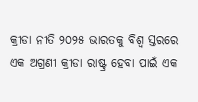କ୍ରୀଡା ନୀତି ୨୦୨୫ ଭାରତକୁ ବିଶ୍ୱ ସ୍ତରରେ ଏକ ଅଗ୍ରଣୀ କ୍ରୀଡା ରାଷ୍ଟ୍ର ହେବା ପାଇଁ ଏକ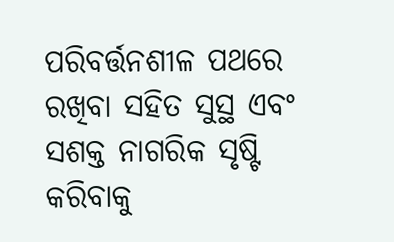ପରିବର୍ତ୍ତନଶୀଳ ପଥରେ ରଖିବା ସହିତ ସୁସ୍ଥ ଏବଂ ସଶକ୍ତ ନାଗରିକ ସୃଷ୍ଟି କରିବାକୁ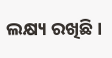ଲକ୍ଷ୍ୟ ରଖିଛି ।